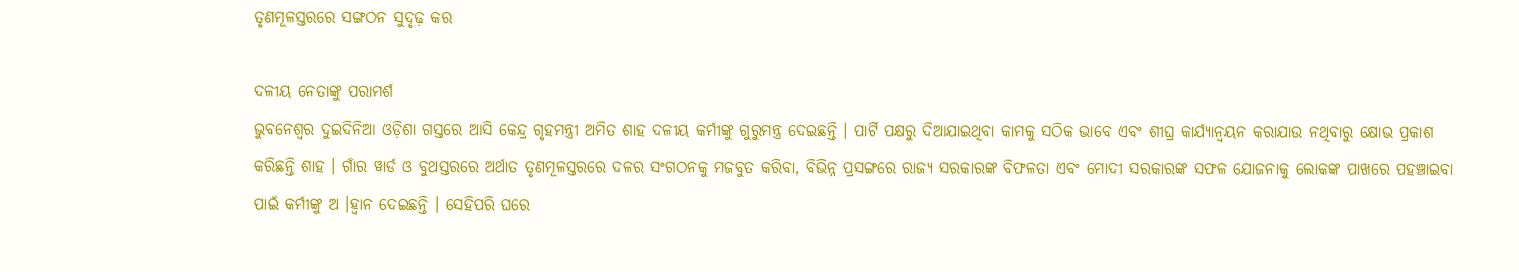ତୃଣମୂଳସ୍ତରରେ ସଙ୍ଗଠନ ସୁଦୃଢ଼ କର

ଦଳୀୟ ନେତାଙ୍କୁ ପରାମର୍ଶ
ଭୁବନେଶ୍ୱର ଦୁଇଦିନିଆ ଓଡ଼ିଶା ଗସ୍ତରେ ଆସି କେନ୍ଦ୍ର ଗୃହମନ୍ତ୍ରୀ ଅମିତ ଶାହ ଦଳୀୟ କର୍ମୀଙ୍କୁ ଗୁରୁମନ୍ତ୍ର ଦେଇଛନ୍ତି । ପାର୍ଟି ପକ୍ଷରୁ ଦିଆଯାଇଥିବା କାମକୁ ସଠିକ ଭାବେ ଏବଂ ଶୀଘ୍ର କାର୍ଯ୍ୟାନ୍ୱୟନ କରାଯାଉ ନଥିବାରୁ କ୍ଷୋଭ ପ୍ରକାଶ କରିଛନ୍ତି ଶାହ । ଗାଁର ୱାର୍ଡ ଓ ବୁଥସ୍ତରରେ ଅର୍ଥାତ ତୃଣମୂଳସ୍ତରରେ ଦଳର ସଂଗଠନକୁ ମଜବୁତ କରିବା, ବିଭିନ୍ନ ପ୍ରସଙ୍ଗରେ ରାଜ୍ୟ ସରକାରଙ୍କ ବିଫଳତା ଏବଂ ମୋଦୀ ସରକାରଙ୍କ ସଫଳ ଯୋଜନାକୁ ଲୋକଙ୍କ ପାଖରେ ପହଞ୍ଚାଇବା ପାଇଁ କର୍ମୀଙ୍କୁ ଅ ।ହ୍ୱାନ ଦେଇଛନ୍ତି । ସେହିପରି ଘରେ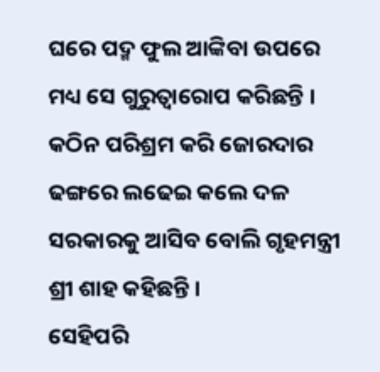ଘରେ ପଦ୍ମ ଫୁଲ ଆଙ୍କିବା ଉପରେ ମଧ୍ୟ ସେ ଗୁରୁତ୍ୱାରୋପ କରିଛନ୍ତି । କଠିନ ପରିଶ୍ରମ କରି ଜୋରଦାର ଢଙ୍ଗରେ ଲଢେଇ କଲେ ଦଳ ସରକାରକୁ ଆସିବ ବୋଲି ଗୃହମନ୍ତ୍ରୀ ଶ୍ରୀ ଶାହ କହିଛନ୍ତି ।
ସେହିପରି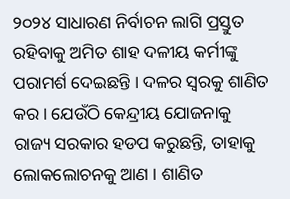୨୦୨୪ ସାଧାରଣ ନିର୍ବାଚନ ଲାଗି ପ୍ରସ୍ତୁତ ରହିବାକୁ ଅମିତ ଶାହ ଦଳୀୟ କର୍ମୀଙ୍କୁ ପରାମର୍ଶ ଦେଇଛନ୍ତି । ଦଳର ସ୍ୱରକୁ ଶାଣିତ କର । ଯେଉଁଠି କେନ୍ଦ୍ରୀୟ ଯୋଜନାକୁ ରାଜ୍ୟ ସରକାର ହଡପ କରୁଛନ୍ତି, ତାହାକୁ ଲୋକଲୋଚନକୁ ଆଣ । ଶାଣିତ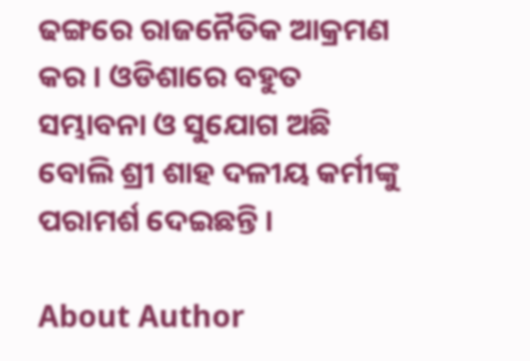ଢଙ୍ଗରେ ରାଜନୈତିକ ଆକ୍ରମଣ କର । ଓଡିଶାରେ ବହୁତ ସମ୍ଭାବନା ଓ ସୁଯୋଗ ଅଛି ବୋଲି ଶ୍ରୀ ଶାହ ଦଳୀୟ କର୍ମୀଙ୍କୁ ପରାମର୍ଶ ଦେଇଛନ୍ତି ।

About Author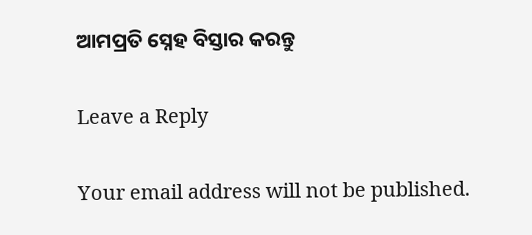ଆମପ୍ରତି ସ୍ନେହ ବିସ୍ତାର କରନ୍ତୁ

Leave a Reply

Your email address will not be published.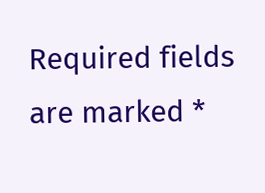Required fields are marked *